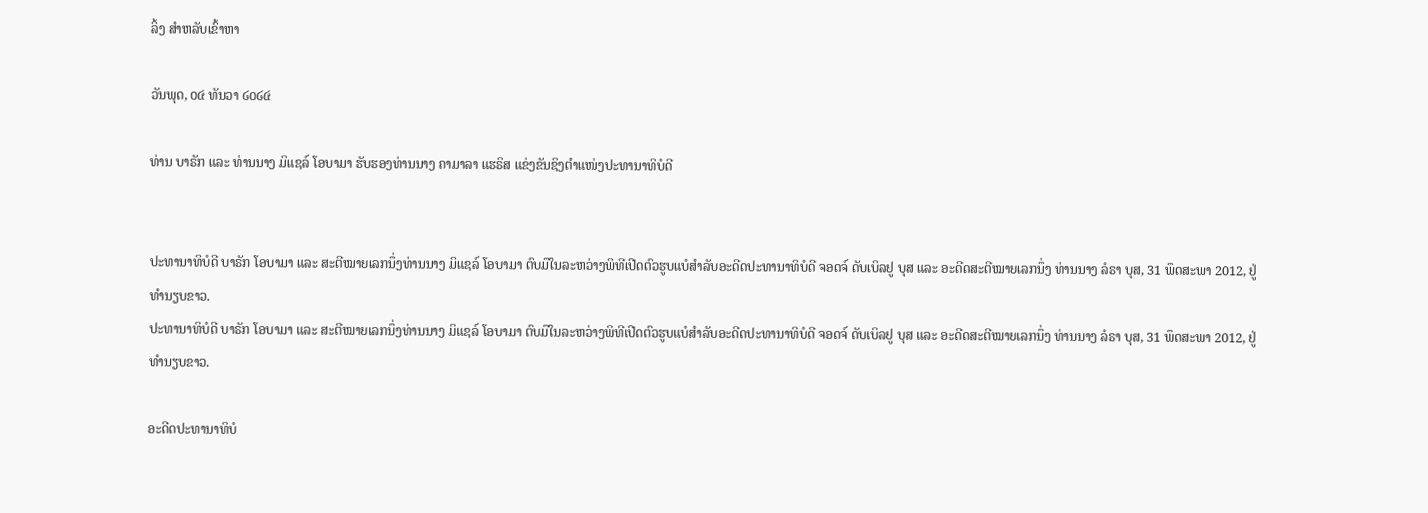ລິ້ງ ສຳຫລັບເຂົ້າຫາ

ວັນພຸດ, ໐໔ ທັນວາ ໒໐໒໔

ທ່ານ ບາຣັກ ແລະ ທ່ານນາງ ມິແຊລ໌ ໂອບາມາ ຮັບຮອງທ່ານນາງ ຄາມາລາ ແຮຣິສ ແຂ່ງຂັນຊິງຕຳແໜ່ງປະທານາທິບໍດີ


ປະທານາທິບໍດີ ບາຣັກ ໂອບາມາ ແລະ ສະຕີໝາຍເລກນຶ່ງທ່ານນາງ ມິແຊລ໌ ໂອບາມາ ຕົບມືໃນລະຫວ່າງພິທີເປີດຕົວຮູບແບໍສຳລັບອະດີດປະທານາທິບໍດີ ຈອດຈ໌ ດັບເບິລຢູ ບຸສ ແລະ ອະດີດສະຕີໝາຍເລກນຶ່ງ ທ່ານນາງ ລໍຣາ ບຸສ, 31 ພຶດສະພາ 2012, ຢູ່ທຳນຽບຂາວ.
ປະທານາທິບໍດີ ບາຣັກ ໂອບາມາ ແລະ ສະຕີໝາຍເລກນຶ່ງທ່ານນາງ ມິແຊລ໌ ໂອບາມາ ຕົບມືໃນລະຫວ່າງພິທີເປີດຕົວຮູບແບໍສຳລັບອະດີດປະທານາທິບໍດີ ຈອດຈ໌ ດັບເບິລຢູ ບຸສ ແລະ ອະດີດສະຕີໝາຍເລກນຶ່ງ ທ່ານນາງ ລໍຣາ ບຸສ, 31 ພຶດສະພາ 2012, ຢູ່ທຳນຽບຂາວ.

ອະດີດປະທານາທິບໍ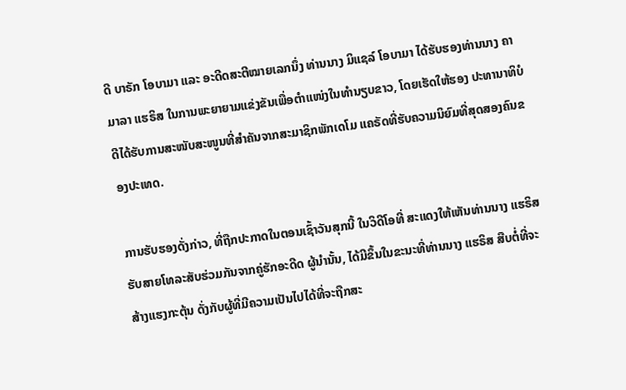ດີ ບາຣັກ ໂອບາມາ ແລະ ອະດີດສະຕີໝາຍເລກນຶ່ງ ທ່ານນາງ ມິແຊລ໌ ໂອບາມາ ໄດ້ຮັບຮອງທ່ານນາງ ຄາມາລາ ແຮຣິສ ໃນການພະຍາຍາມແຂ່ງຂັນເພື່ອຕຳແໜ່ງໃນທຳນຽບຂາວ, ໂດຍເຮັດໃຫ້ຮອງ ປະທານາທິບໍດີໄດ້ຮັບການສະໜັບສະໜູນທີ່ສຳຄັນຈາກສະມາຊິກພັກເດໂມ ແຄຣັດທີ່ຮັບຄວາມນິຍົມທີ່ສຸດສອງຄົນຂອງປະເທດ.

ການຮັບຮອງດັ່ງກ່າວ, ທີ່ຖືກປະກາດໃນຕອນເຊົ້າວັນສຸກນີ້ ໃນວິດີໂອທີ່ ສະແດງໃຫ້ເຫັນທ່ານນາງ ແຮຣິສ ຮັບສາຍໂທລະສັບຮ່ວມກັນຈາກຄູ່ຮັກອະດີດ ຜູ້ນຳນັ້ນ, ໄດ້ມີຂຶ້ນໃນຂະນະທີ່ທ່ານນາງ ແຮຣິສ ສືບຕໍ່ທີ່ຈະສ້າງແຮງກະຕຸ້ນ ດັ່ງກັບຜູ້ທີ່ມີຄວາມເປັນໄປໄດ້ທີ່ຈະຖືກສະ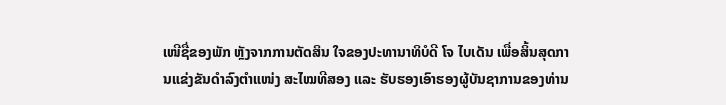ເໜີຊື່ຂອງພັກ ຫຼັງຈາກການຕັດສິນ ໃຈຂອງປະທານາທິບໍດີ ໂຈ ໄບເດັນ ເພື່ອສິ້ນສຸດການແຂ່ງຂັນດຳລົງຕຳແໜ່ງ ສະໄໝທີສອງ ແລະ ຮັບຮອງເອົາຮອງຜູ້ບັນຊາການຂອງທ່ານ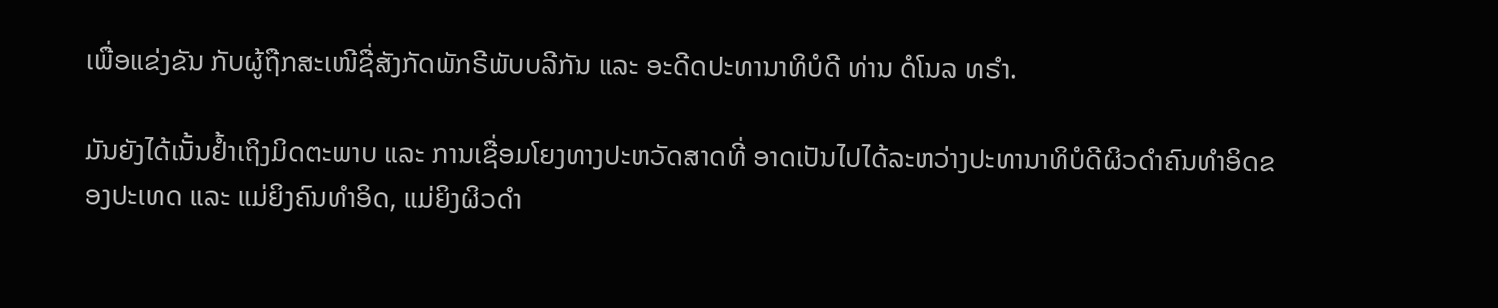ເພື່ອແຂ່ງຂັນ ກັບຜູ້ຖືກສະເໜີຊື່ສັງກັດພັກຣີພັບບລີກັນ ແລະ ອະດີດປະທານາທິບໍດີ ທ່ານ ດໍໂນລ ທຣຳ.

ມັນຍັງໄດ້ເນັ້ນຢໍ້າເຖິງມິດຕະພາບ ແລະ ການເຊື່ອມໂຍງທາງປະຫວັດສາດທີ່ ອາດເປັນໄປໄດ້ລະຫວ່າງປະທານາທິບໍດີຜິວດຳຄົນທຳອິດຂອງປະເທດ ແລະ ແມ່ຍິງຄົນທຳອິດ, ແມ່ຍິງຜິວດຳ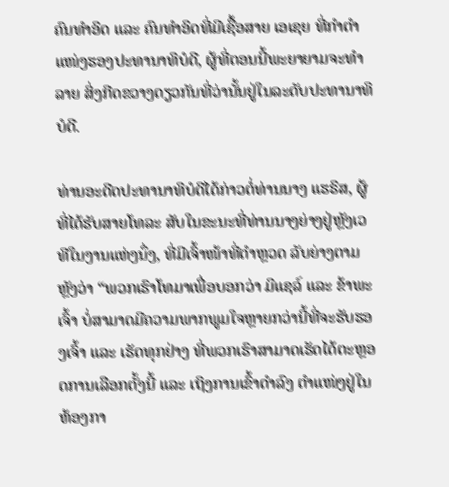ຄົນທຳອິດ ແລະ ຄົນທຳອິດທີ່ມີເຊື້ອສາຍ ເອເຊຍ ທີ່ກຳຕຳແໜ່ງຮອງປະທານາທິບໍດີ, ຜູ້ທີ່ຕອນນີ້ພະຍາຍາມຈະທຳລາຍ ສິ່ງກີດຂວາງດຽວກັນທີ່ວ່ານັ້ນຢູ່ໃນລະດັບປະທານາທິບໍດີ.

ທ່ານອະດີດປະທານາທິບໍດີໄດ້ກ່າວຕໍ່ທ່ານນາງ ແຮຣິສ, ຜູ້ທີ່ໄດ້ຮັບສາຍໂທລະ ສັບໃນຂະນະທີ່ທ່ານນາງຍ່າງຢູ່ຫຼັງເວທີໃນງານແຫ່ງນຶ່ງ, ທີ່ມີເຈົ້າໜ້າທີ່ຕຳຫຼວດ ລັບຍ່າງຕາມຫຼັງວ່າ “ພວກເຮົາໂທມາເພື່ອບອກວ່າ ມິແຊລ໌ ແລະ ຂ້າພະເຈົ້າ ບໍ່ສາມາດມີຄວາມພາກພູມໃຈຫຼາຍກວ່ານີ້ທີ່ຈະຮັບຮອງເຈົ້າ ແລະ ເຮັດທຸກຢ່າງ ທີ່ພວກເຮົາສາມາດເຮັດໄດ້ຕະຫຼອດການເລືອກຕັ້ງນີ້ ແລະ ເຖິງການເຂົ້າດຳລົງ ຕຳແໜ່ງຢູ່ໃນຫ້ອງກາ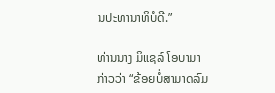ນປະທານາທິບໍດີ.”

ທ່ານນາງ ມິແຊລ໌ ໂອບາມາ ກ່າວວ່າ “ຂ້ອຍບໍ່ສາມາດລົມ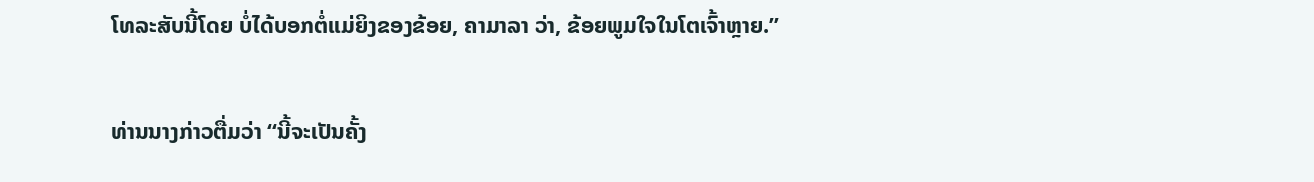ໂທລະສັບນີ້ໂດຍ ບໍ່ໄດ້ບອກຕໍ່ແມ່ຍິງຂອງຂ້ອຍ, ຄາມາລາ ວ່າ, ຂ້ອຍພູມໃຈໃນໂຕເຈົ້າຫຼາຍ.”

ທ່ານນາງກ່າວຕື່ມວ່າ “ນີ້ຈະເປັນຄັ້ງ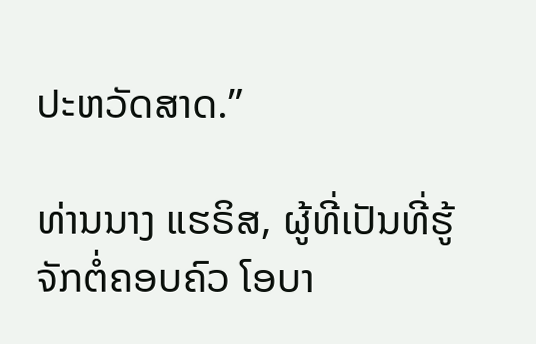ປະຫວັດສາດ.”

ທ່ານນາງ ແຮຣິສ, ຜູ້ທີ່ເປັນທີ່ຮູ້ຈັກຕໍ່ຄອບຄົວ ໂອບາ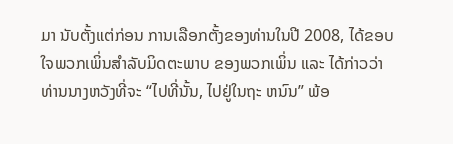ມາ ນັບຕັ້ງແຕ່ກ່ອນ ການເລືອກຕັ້ງຂອງທ່ານໃນປີ 2008, ໄດ້ຂອບໃຈພວກເພິ່ນສຳລັບມິດຕະພາບ ຂອງພວກເພິ່ນ ແລະ ໄດ້ກ່າວວ່າທ່ານນາງຫວັງທີ່ຈະ “ໄປທີ່ນັ້ນ, ໄປຢູ່ໃນຖະ ຫນົນ” ພ້ອ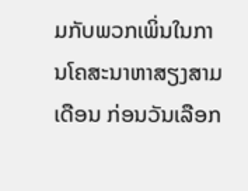ມກັບພວກເພິ່ນໃນການໂຄສະນາຫາສຽງສາມເດືອນ ກ່ອນວັນເລືອກ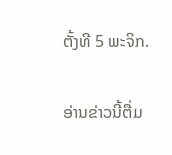ຕັ້ງທີ 5 ພະຈິກ.

ອ່ານຂ່າວນີ້ຕື່ມ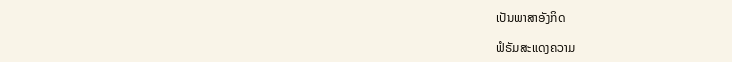ເປັນພາສາອັງກິດ

ຟໍຣັມສະແດງຄວາມ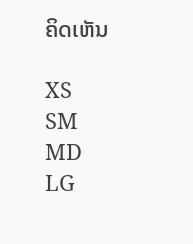ຄິດເຫັນ

XS
SM
MD
LG